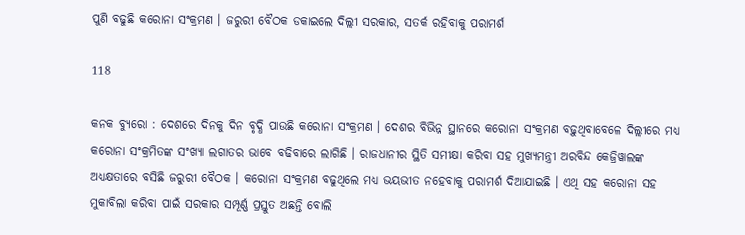ପୁଣି ବଢୁଛି କରୋନା ସଂକ୍ରମଣ । ଜରୁରୀ ବୈଠକ ଡକାଇଲେ ଦିଲ୍ଲୀ ସରକାର, ସତର୍କ ରହିବାକୁ ପରାମର୍ଶ

118

କନକ ବ୍ୟୁରୋ : ଦେଶରେ ଦିନକୁ ଦିନ ବୃଦ୍ଧି ପାଉଛି କରୋନା ସଂକ୍ରମଣ । ଦେଶର ବିଭିନ୍ନ ସ୍ଥାନରେ କରୋନା ସଂକ୍ରମଣ ବଢ଼ୁଥିବାବେଳେ ଦିଲ୍ଲୀରେ ମଧ୍ୟ କରୋନା ସଂକ୍ରମିତଙ୍କ ସଂଖ୍ୟା ଲଗାତର ଭାବେ ବଢିବାରେ ଲାଗିଛି । ରାଜଧାନୀର ସ୍ଥିତି ସମୀକ୍ଷା କରିବା ସହ ମୁଖ୍ୟମନ୍ତ୍ରୀ ଅରବିନ୍ଦ କେଜ୍ରିୱାଲଙ୍କ ଅଧ୍ୟକ୍ଷତାରେ ବସିଛି ଜରୁରୀ ବୈଠକ । କରୋନା ସଂକ୍ରମଣ ବଢୁଥିଲେ ମଧ୍ୟ ଭୟଭୀତ ନହେବାକୁ ପରାମର୍ଶ ଦିଆଯାଇଛି । ଏଥି ସହ କରୋନା ସହ ମୁକାବିଲା କରିବା ପାଇଁ ସରକାର ସମ୍ପୂର୍ଣ୍ଣ ପ୍ରସ୍ତୁତ ଅଛନ୍ତି ବୋଲି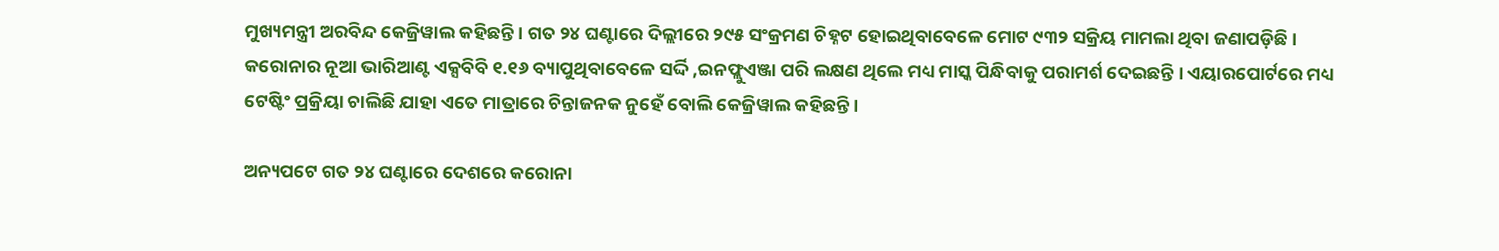ମୁଖ୍ୟମନ୍ତ୍ରୀ ଅରବିନ୍ଦ କେଜ୍ରିୱାଲ କହିଛନ୍ତି । ଗତ ୨୪ ଘଣ୍ଟାରେ ଦିଲ୍ଲୀରେ ୨୯୫ ସଂକ୍ରମଣ ଚିହ୍ନଟ ହୋଇଥିବାବେଳେ ମୋଟ ୯୩୨ ସକ୍ରିୟ ମାମଲା ଥିବା ଜଣାପଡ଼ିଛି । କରୋନାର ନୂଆ ଭାରିଆଣ୍ଟ ଏକ୍ସବିବି ୧.୧୬ ବ୍ୟାପୁଥିବାବେଳେ ସର୍ଦ୍ଦି ,ଇନଫ୍ଲୁଏଞ୍ଜା ପରି ଲକ୍ଷଣ ଥିଲେ ମଧ୍ୟ ମାସ୍କ ପିନ୍ଧିବାକୁ ପରାମର୍ଶ ଦେଇଛନ୍ତି । ଏୟାରପୋର୍ଟରେ ମଧ୍ୟ ଟେଷ୍ଟିଂ ପ୍ରକ୍ରିୟା ଚାଲିଛି ଯାହା ଏତେ ମାତ୍ରାରେ ଚିନ୍ତାଜନକ ନୁହେଁ ବୋଲି କେଜ୍ରିୱାଲ କହିଛନ୍ତି ।

ଅନ୍ୟପଟେ ଗତ ୨୪ ଘଣ୍ଟାରେ ଦେଶରେ କରୋନା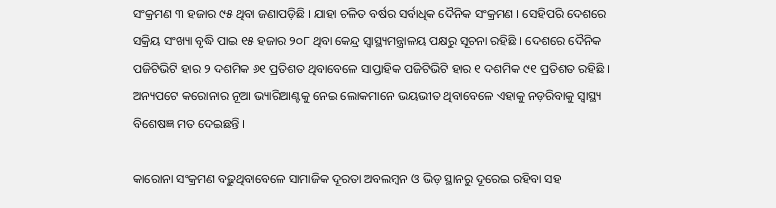ସଂକ୍ରମଣ ୩ ହଜାର ୯୫ ଥିବା ଜଣାପଡ଼ିଛି । ଯାହା ଚଳିତ ବର୍ଷର ସର୍ବାଧିକ ଦୈନିକ ସଂକ୍ରମଣ । ସେହିପରି ଦେଶରେ ସକ୍ରିୟ ସଂଖ୍ୟା ବୃଦ୍ଧି ପାଇ ୧୫ ହଜାର ୨୦୮ ଥିବା କେନ୍ଦ୍ର ସ୍ୱାସ୍ଥ୍ୟମନ୍ତ୍ରାଳୟ ପକ୍ଷରୁ ସୂଚନା ରହିଛି । ଦେଶରେ ଦୈନିକ ପଜିଟିଭିଟି ହାର ୨ ଦଶମିକ ୬୧ ପ୍ରତିଶତ ଥିବାବେଳେ ସାପ୍ତାହିକ ପଜିଟିଭିଟି ହାର ୧ ଦଶମିକ ୯୧ ପ୍ରତିଶତ ରହିଛି । ଅନ୍ୟପଟେ କରୋନାର ନୂଆ ଭ୍ୟାରିଆଣ୍ଟକୁ ନେଇ ଲୋକମାନେ ଭୟଭୀତ ଥିବାବେଳେ ଏହାକୁ ନଡ଼ରିବାକୁ ସ୍ୱାସ୍ଥ୍ୟ ବିଶେଷଜ୍ଞ ମତ ଦେଇଛନ୍ତି ।

କାରୋନା ସଂକ୍ରମଣ ବଢ଼ୁଥିବାବେଳେ ସାମାଜିକ ଦୂରତା ଅବଲମ୍ବନ ଓ ଭିଡ଼ ସ୍ଥାନରୁ ଦୂରେଇ ରହିବା ସହ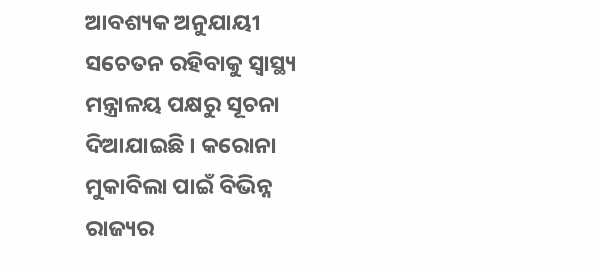ଆବଶ୍ୟକ ଅନୁଯାୟୀ ସଚେତନ ରହିବାକୁ ସ୍ୱାସ୍ଥ୍ୟ ମନ୍ତ୍ରାଳୟ ପକ୍ଷରୁ ସୂଚନା ଦିଆଯାଇଛି । କରୋନା ମୁକାବିଲା ପାଇଁ ବିଭିନ୍ନ ରାଜ୍ୟର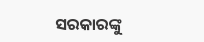ସରକାରଙ୍କୁ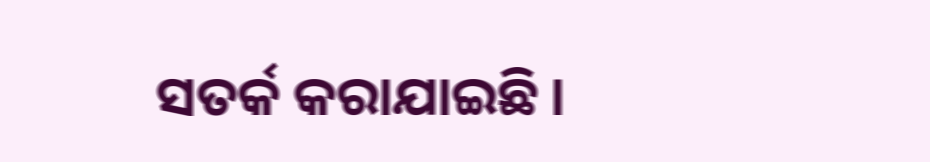ସତର୍କ କରାଯାଇଛି ।